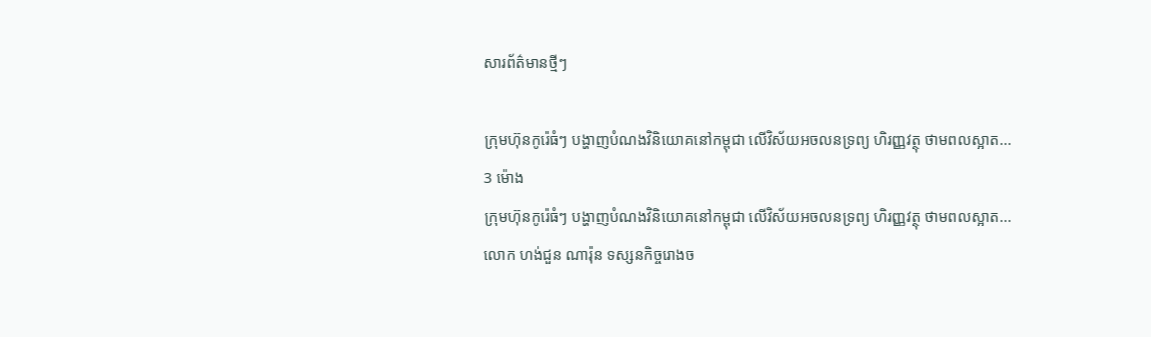សារព័ត៌មានថ្មីៗ

ក្រុមហ៊ុនកូរ៉េធំៗ បង្ហាញបំណងវិនិយោគនៅកម្ពុជា លើវិស័យអចលនទ្រព្យ ហិរញ្ញវត្ថុ ថាមពលស្អាត...
3 ម៉ោង
ក្រុមហ៊ុនកូរ៉េធំៗ បង្ហាញបំណងវិនិយោគនៅកម្ពុជា លើវិស័យអចលនទ្រព្យ ហិរញ្ញវត្ថុ ថាមពលស្អាត...
លោក ហង់ជួន ណារ៉ុន ទស្សនកិច្ចរោងច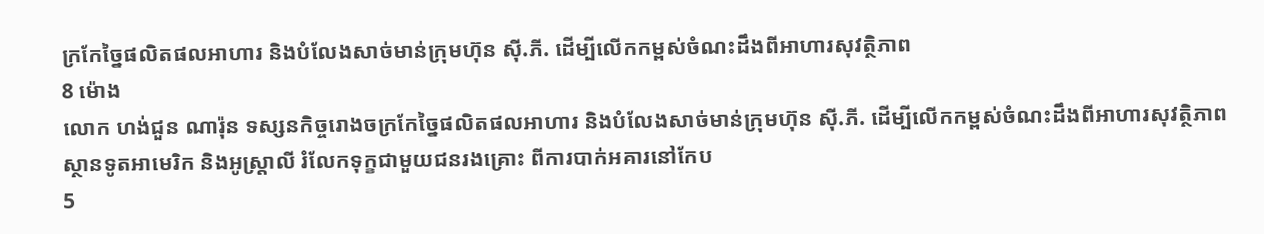ក្រកែច្នៃផលិតផលអាហារ និងបំលែងសាច់មាន់ក្រុមហ៊ុន ស៊ី.ភី. ដើម្បីលើកកម្ពស់ចំណះដឹងពីអាហារសុវត្ថិភាព
8 ម៉ោង
លោក ហង់ជួន ណារ៉ុន ទស្សនកិច្ចរោងចក្រកែច្នៃផលិតផលអាហារ និងបំលែងសាច់មាន់ក្រុមហ៊ុន ស៊ី.ភី. ដើម្បីលើកកម្ពស់ចំណះដឹងពីអាហារសុវត្ថិភាព
ស្ថានទូតអាមេរិក និងអូស្ត្រាលី រំលែកទុក្ខជាមួយជនរងគ្រោះ ពីការបាក់អគារនៅកែប
5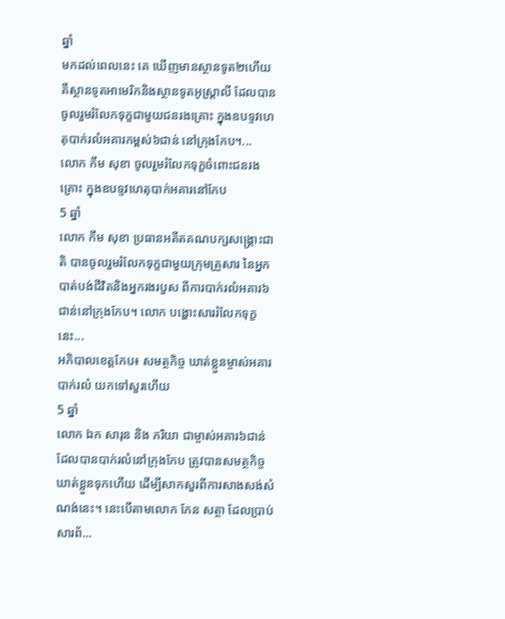ឆ្នាំ
មកដល់ពេលនេះ គេ ឃើញមានស្ថានទូត២ហើយ គឺស្ថានទូតអាមេរិកនិងស្ថានទូតអូស្រ្តាលី ដែលបានចូលរួមរំលែកទុក្ខជាមួយជនរងគ្រោះ ក្នុងឧបទ្ទវហេតុបាក់រលំអគារកម្ពស់៦ជាន់ នៅក្រុងកែប។...
លោក កឹម សុខា ចូលរួមរំលែកទុក្ខចំពោះជនរងគ្រោះ ក្នុងឧបទ្ទវហេតុបាក់អគារនៅកែប
5 ឆ្នាំ
លោក កឹម សុខា ប្រធានអតីតគណបក្សសង្គ្រោះជាតិ បានចូលរួមរំលែកទុក្ខជាមួយក្រុមគ្រួសារ នៃអ្នកបាត់បង់ជីវិតនិងអ្នករងរបួស ពីការបាក់រលំអគារ៦ជាន់នៅក្រុងកែប។ លោក បង្ហោះសាររំលែកទុក្ខនេះ...
អភិបាលខេត្តកែប៖ សមត្ថកិច្ច ឃាត់ខ្លួនម្ចាស់អគារបាក់រលំ យកទៅសួរហើយ
5 ឆ្នាំ
លោក ឯក សារុន និង ភរិយា ជាម្ចាស់អគារ៦ជាន់ ដែលបានបាក់រលំនៅក្រុងកែប ត្រូវបានសមត្ថកិច្ច ឃាត់ខ្លួនទុកហើយ ដើម្បីសាកសួរពីការសាងសង់សំណង់នេះ។ នេះបើតាមលោក កែន សត្ថា ដែលប្រាប់សារព័...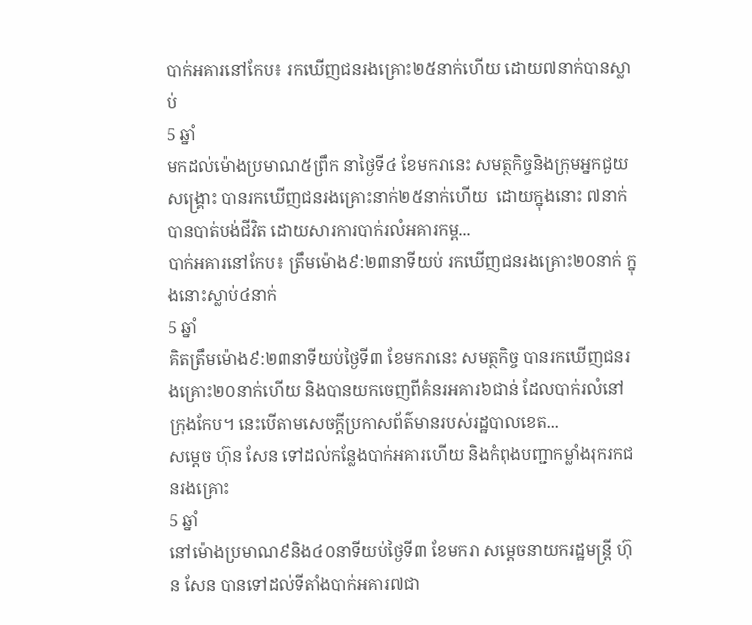បាក់អគារនៅកែប៖ រកឃើញជនរងគ្រោះ២៥នាក់ហើយ ដោយ៧នាក់បានស្លាប់
5 ឆ្នាំ
មកដល់ម៉ោងប្រមាណ៥ព្រឹក នាថ្ងៃទី៤ ខែមករានេះ សមត្ថកិច្ចនិងក្រុមអ្នកជួយសង្គ្រោះ បានរកឃើញជនរងគ្រោះនាក់២៥នាក់ហើយ  ដោយក្នុងនោះ ៧នាក់បានបាត់បង់ជីវិត ដោយសារការបាក់រលំអគារកម្ព...
បាក់អគារនៅកែប៖ ត្រឹមម៉ោង៩:២៣នាទីយប់ រកឃើញជនរងគ្រោះ២០នាក់ ក្នុងនោះស្លាប់៤នាក់
5 ឆ្នាំ
គិតត្រឹមម៉ោង៩:២៣នាទីយប់ថ្ងៃទី៣ ខែមករានេះ សមត្ថកិច្ច បានរកឃើញជនរងគ្រោះ២០នាក់ហើយ និងបានយកចេញពីគំនរអគារ៦ជាន់ ដែលបាក់រលំនៅក្រុងកែប។ នេះបើតាមសេចក្តីប្រកាសព័ត៌មានរបស់រដ្ឋបាលខេត...
សម្តេច ហ៊ុន សែន ទៅដល់កន្លែងបាក់អគារហើយ និងកំពុងបញ្ជាកម្លាំងរុករកជនរងគ្រោះ
5 ឆ្នាំ
នៅម៉ោងប្រមាណ៩និង៤០នាទីយប់ថ្ងៃទី៣ ខែមករា សម្តេចនាយករដ្ឋមន្រ្តី ហ៊ុន សែន បានទៅដល់ទីតាំងបាក់អគារ៧ជា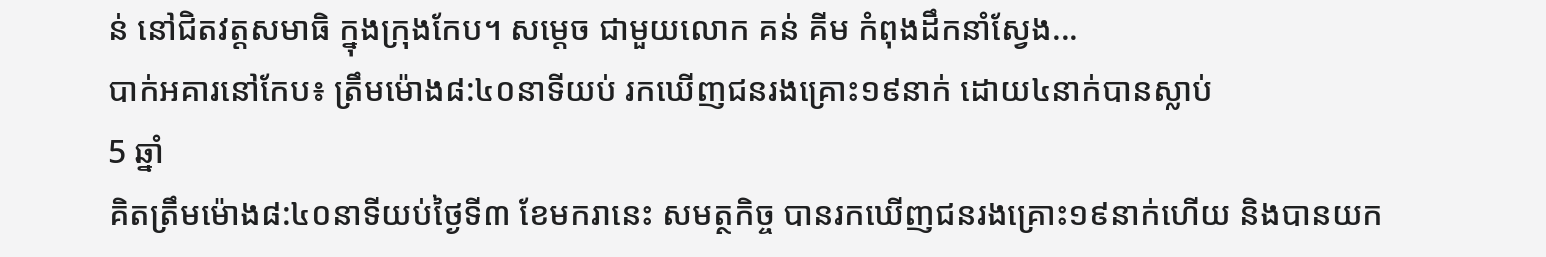ន់ នៅជិតវត្តសមាធិ ក្នុងក្រុងកែប។ សម្តេច ជាមួយលោក គន់ គីម កំពុងដឹកនាំស្វែង...
បាក់អគារនៅកែប៖ ត្រឹមម៉ោង៨:៤០នាទីយប់ រកឃើញជនរងគ្រោះ១៩នាក់ ដោយ៤នាក់បានស្លាប់
5 ឆ្នាំ
គិតត្រឹមម៉ោង៨:៤០នាទីយប់ថ្ងៃទី៣ ខែមករានេះ សមត្ថកិច្ច បានរកឃើញជនរងគ្រោះ១៩នាក់ហើយ និងបានយក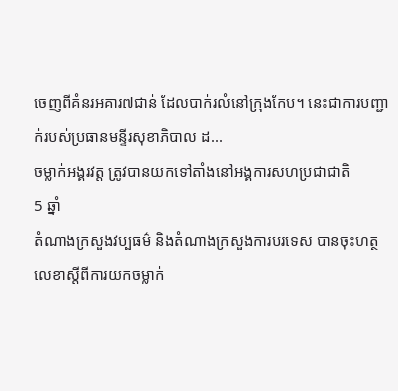ចេញពីគំនរអគារ៧ជាន់ ដែលបាក់រលំនៅក្រុងកែប។ នេះជាការបញ្ជាក់របស់ប្រធានមន្ទីរសុខាភិបាល ដ...
ចម្លាក់អង្គរវត្ត ត្រូវបានយកទៅតាំងនៅអង្គការសហប្រជាជាតិ
5 ឆ្នាំ
តំណាងក្រសួងវប្បធម៌ និងតំណាងក្រសួងការបរទេស បានចុះហត្ថលេខាស្តីពីការយកចម្លាក់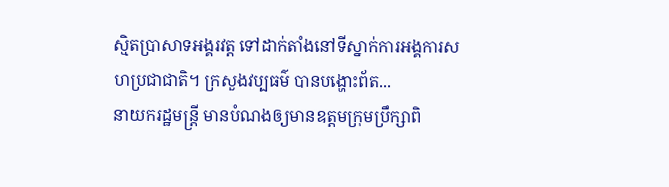ស្មិតប្រាសាទអង្គរវត្ត ទៅដាក់តាំងនៅទីស្នាក់ការអង្គការសហប្រជាជាតិ។ ក្រសួងវប្បធម៌ បានបង្ហោះព័ត...
នាយករដ្ឋមន្រ្តី មានបំណងឲ្យមានឧត្តមក្រុមប្រឹក្សាពិ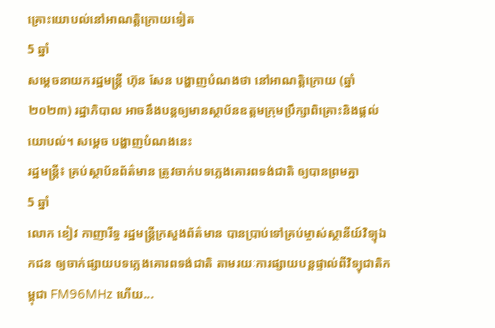គ្រោះយោបល់នៅអាណត្តិក្រោយទៀត
5 ឆ្នាំ
សម្តេចនាយករដ្ឋមន្រ្តី ហ៊ុន សែន បង្ហាញបំណងថា នៅអាណត្តិក្រោយ (ឆ្នាំ២០២៣) រដ្ឋាភិបាល អាចនឹងបន្តឲ្យមានស្ថាប័នឧត្តមក្រុមប្រឹក្សាពិគ្រោះនិងផ្តល់យោបល់។ សម្តេច បង្ហាញបំណងនេះ
រដ្ឋមន្រ្តី៖ គ្រប់ស្ថាប័នព័ត៌មាន ត្រូវចាក់បទភ្លេងគោរពទង់ជាតិ ឲ្យបានព្រមគ្នា
5 ឆ្នាំ
លោក ខៀវ កាញារីទ្ធ រដ្ឋមន្រ្តីក្រសួងព័ត៌មាន បានប្រាប់ទៅគ្រប់ម្ចាស់ស្ថានីយ៍វិទ្យុឯកជន ឲ្យចាក់ផ្សាយបទភ្លេងគោរពទង់ជាតិ តាមរយៈការផ្សាយបន្តផ្ទាល់ពីវិទ្យុជាតិកម្ពុជា FM96MHz ហើយ...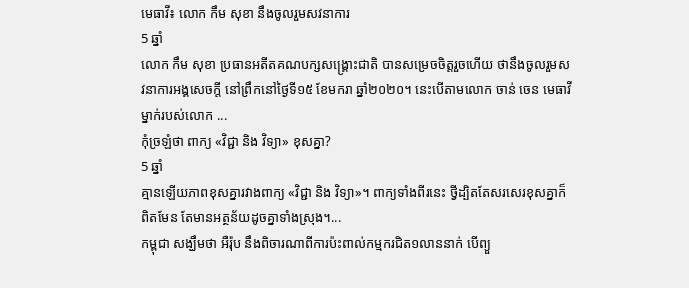មេធាវី៖ លោក កឹម សុខា នឹងចូលរួមសវនាការ
5 ឆ្នាំ
លោក កឹម សុខា ប្រធានអតីតគណបក្សសង្គ្រោះជាតិ បានសម្រេចចិត្តរួចហើយ ថានឹងចូលរួមសវនាការអង្គសេចក្តី នៅព្រឹកនៅថ្ងៃទី១៥ ខែមករា ឆ្នាំ២០២០។ នេះបើតាមលោក ចាន់ ចេន មេធាវីម្នាក់របស់លោក ...
កុំច្រឡំថា ពាក្យ «វិជ្ជា និង វិទ្យា» ខុសគ្នា?
5 ឆ្នាំ
គ្មានឡើយភាពខុសគ្នារវាងពាក្យ «វិជ្ជា និង វិទ្យា»។ ពាក្យទាំងពីរនេះ ថ្វីដ្បិតតែសរសេរខុសគ្នាក៏ពិតមែន តែមានអត្ថន័យដូចគ្នាទាំងស្រុង។...
កម្ពុជា សង្ឃឹមថា អឺរ៉ុប នឹងពិចារណាពីការប៉ះពាល់កម្មករជិត១លាននាក់ បើព្យួ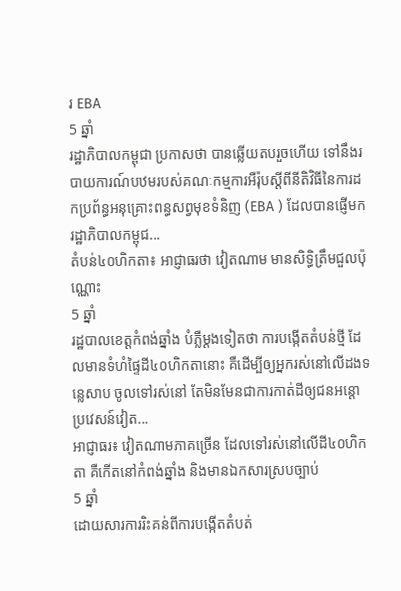រ EBA
5 ឆ្នាំ
រដ្ឋាភិបាលកម្ពុជា ប្រកាសថា បានឆ្លើយតបរួចហើយ ទៅនឹងរបាយការណ៍បឋមរបស់គណៈកម្មការអឺរ៉ុបស្តីពីនីតិវិធីនៃការដកប្រព័ន្ធអនុគ្រោះពន្ធសព្វមុខទំនិញ (EBA ) ដែលបានផ្ញើមករដ្ឋាភិបាលកម្ពុជ...
តំបន់៤០ហិកតា៖ អាជ្ញាធរថា វៀតណាម មានសិទ្ធិត្រឹមជួលប៉ុណ្ណោះ
5 ឆ្នាំ
រដ្ឋបាលខេត្តកំពង់ឆ្នាំង បំភ្លឺម្តងទៀតថា ការបង្កើតតំបន់ថ្មី ដែលមានទំហំផ្ទៃដី៤០ហិកតានោះ គឺដើម្បីឲ្យអ្នករស់នៅលើដងទន្លេសាប ចូលទៅរស់នៅ តែមិនមែនជាការកាត់ដីឲ្យជនអន្តោប្រវេសន៍វៀត...
អាជ្ញាធរ៖ វៀតណាមភាគច្រើន ដែលទៅរស់នៅលើដី៤០ហិកតា គឺកើតនៅកំពង់ឆ្នាំង និងមានឯកសារស្របច្បាប់
5 ឆ្នាំ
ដោយសារការរិះគន់ពីការបង្កើតតំបត់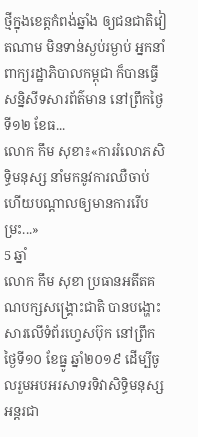ថ្មីក្នុងខេត្តកំពង់ឆ្នាំង ឲ្យជនជាតិវៀតណាម មិនទាន់ស្ងប់រម្ងាប់ អ្នកនាំពាក្យរដ្ឋាភិបាលកម្ពុជា ក៏បានធ្វើសនិ្នសីទសារព័ត៌មាន នៅព្រឹកថ្ងៃទី១២ ខែធ...
លោក កឹម សុខា៖«ការរំលោភសិទ្ធិមនុស្ស នាំមកនូវការឈឺចាប់ ហើយបណ្តាលឲ្យមានការរើបម្រះ...»
5 ឆ្នាំ
លោក កឹម សុខា ប្រធានអតីតគណបក្សសង្គ្រោះជាតិ បានបង្ហោះសារលើទំព័រហ្វេសប៊ុក នៅព្រឹកថ្ងៃទី១០ ខែធ្នូ ឆ្នាំ២០១៩ ដើម្បីចូលរួមអបអរសាទរទិវាសិទ្ធិមនុស្សអន្តរជា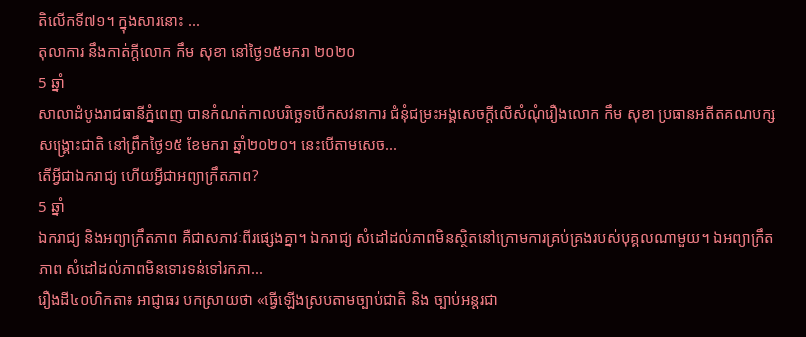តិលើកទី៧១។ ក្នុងសារនោះ ...
តុលាការ នឹងកាត់ក្តីលោក កឹម សុខា នៅថ្ងៃ១៥មករា ២០២០
5 ឆ្នាំ
សាលាដំបូងរាជធានីភ្នំពេញ បានកំណត់កាលបរិច្ឆេទបើកសវនាការ ជំនុំជម្រះអង្គសេចក្តីលើសំណុំរឿងលោក កឹម សុខា ប្រធានអតីតគណបក្សសង្គ្រោះជាតិ នៅព្រឹកថ្ងៃ១៥ ខែមករា ឆ្នាំ២០២០។ នេះបើតាមសេច...
តើអ្វីជាឯករាជ្យ ហើយអ្វីជាអព្យាក្រឹតភាព?
5 ឆ្នាំ
ឯករាជ្យ និងអព្យាក្រឹតភាព គឺជាសភាវៈពីរផ្សេងគ្នា។ ឯករាជ្យ សំដៅដល់ភាពមិនស្ថិតនៅក្រោមការគ្រប់គ្រងរបស់បុគ្គលណាមួយ។ ឯអព្យាក្រឹតភាព សំដៅដល់ភាពមិនទោរទន់ទៅរកភា...
រឿងដី៤០ហិកតា៖ អាជ្ញាធរ បកស្រាយថា «ធ្វើឡើងស្របតាមច្បាប់ជាតិ និង ច្បាប់អន្តរជា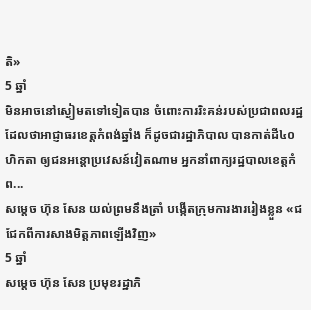តិ»
5 ឆ្នាំ
មិនអាចនៅស្ងៀមតទៅទៀតបាន ចំពោះការរិះគន់របស់ប្រជាពលរដ្ឋ ដែលថាអាជ្ញាធរខេត្តកំពង់ឆ្នាំង ក៏ដូចជារដ្ឋាភិបាល បានកាត់ដី៤០ហិកតា ឲ្យជនអន្តោប្រវេសន៍វៀតណាម អ្នកនាំពាក្យរដ្ឋបាលខេត្តកំព...
សម្តេច ហ៊ុន សែន យល់ព្រមនឹងត្រាំ បង្កើតក្រុមការងាររៀងខ្លួន «ជជែកពីការសាងមិត្តភាពឡើងវិញ»
5 ឆ្នាំ
សម្តេច ហ៊ុន សែន ប្រមុខរដ្ឋាភិ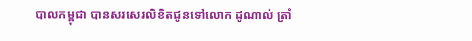បាលកម្ពុជា បានសរសេរលិខិតជូនទៅលោក ដូណាល់ ត្រាំ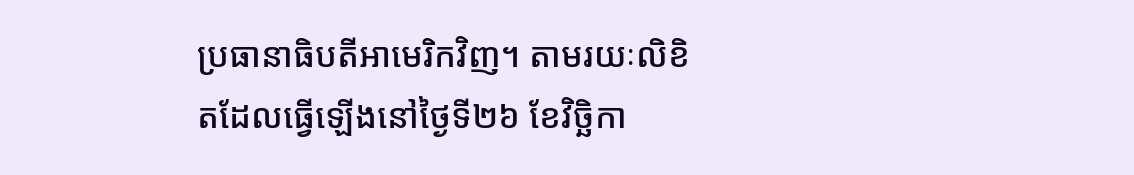ប្រធានាធិបតីអាមេរិកវិញ។ តាមរយៈលិខិតដែលធ្វើឡើងនៅថ្ងៃទី២៦ ខែវិច្ឆិកា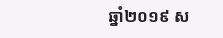ឆ្នាំ២០១៩ ស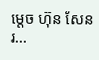ម្តេច ហ៊ុន សែន រ...